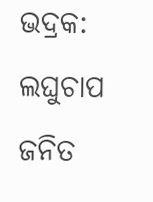ଭଦ୍ରକ: ଲଘୁଚାପ ଜନିତ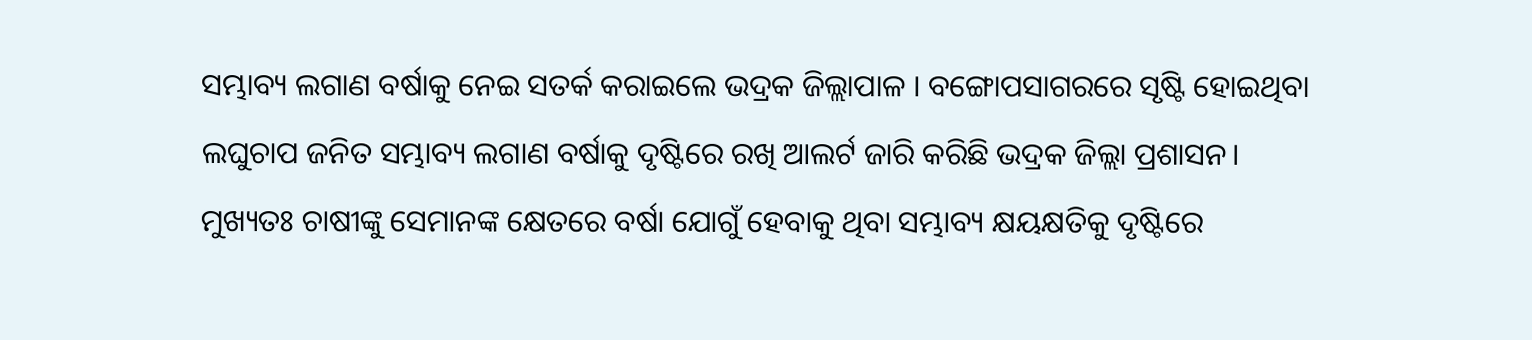ସମ୍ଭାବ୍ୟ ଲଗାଣ ବର୍ଷାକୁ ନେଇ ସତର୍କ କରାଇଲେ ଭଦ୍ରକ ଜିଲ୍ଲାପାଳ । ବଙ୍ଗୋପସାଗରରେ ସୃଷ୍ଟି ହୋଇଥିବା ଲଘୁଚାପ ଜନିତ ସମ୍ଭାବ୍ୟ ଲଗାଣ ବର୍ଷାକୁ ଦୃଷ୍ଟିରେ ରଖି ଆଲର୍ଟ ଜାରି କରିଛି ଭଦ୍ରକ ଜିଲ୍ଲା ପ୍ରଶାସନ।
ମୁଖ୍ୟତଃ ଚାଷୀଙ୍କୁ ସେମାନଙ୍କ କ୍ଷେତରେ ବର୍ଷା ଯୋଗୁଁ ହେବାକୁ ଥିବା ସମ୍ଭାବ୍ୟ କ୍ଷୟକ୍ଷତିକୁ ଦୃଷ୍ଟିରେ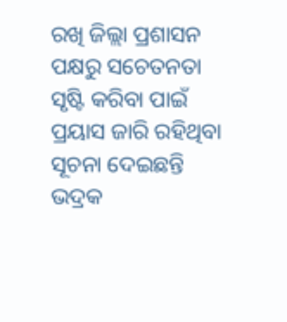ରଖି ଜିଲ୍ଲା ପ୍ରଶାସନ ପକ୍ଷରୁ ସଚେତନତା ସୃଷ୍ଟି କରିବା ପାଇଁ ପ୍ରୟାସ ଜାରି ରହିଥିବା ସୂଚନା ଦେଇଛନ୍ତି ଭଦ୍ରକ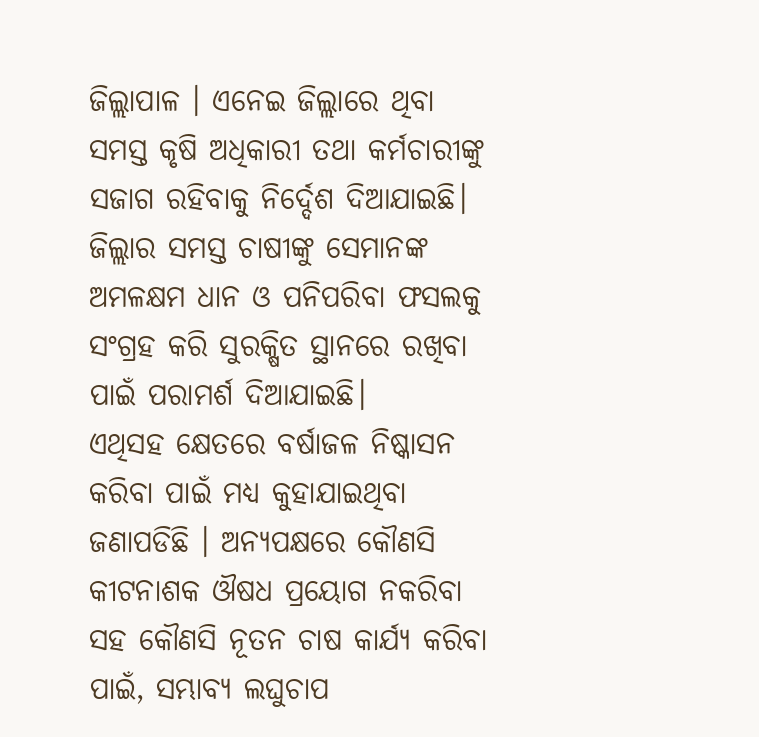ଜିଲ୍ଲାପାଳ । ଏନେଇ ଜିଲ୍ଲାରେ ଥିବା ସମସ୍ତ କୃଷି ଅଧିକାରୀ ତଥା କର୍ମଚାରୀଙ୍କୁ ସଜାଗ ରହିବାକୁ ନିର୍ଦ୍ଦେଶ ଦିଆଯାଇଛି। ଜିଲ୍ଲାର ସମସ୍ତ ଚାଷୀଙ୍କୁ ସେମାନଙ୍କ ଅମଳକ୍ଷମ ଧାନ ଓ ପନିପରିବା ଫସଲକୁ ସଂଗ୍ରହ କରି ସୁରକ୍ଷିତ ସ୍ଥାନରେ ରଖିବା ପାଇଁ ପରାମର୍ଶ ଦିଆଯାଇଛି।
ଏଥିସହ କ୍ଷେତରେ ବର୍ଷାଜଳ ନିଷ୍କାସନ କରିବା ପାଇଁ ମଧ୍ୟ କୁହାଯାଇଥିବା ଜଣାପଡିଛି । ଅନ୍ୟପକ୍ଷରେ କୌଣସି କୀଟନାଶକ ଔଷଧ ପ୍ରୟୋଗ ନକରିବା ସହ କୌଣସି ନୂତନ ଚାଷ କାର୍ଯ୍ୟ କରିବା ପାଇଁ, ସମ୍ଭାବ୍ୟ ଲଘୁଚାପ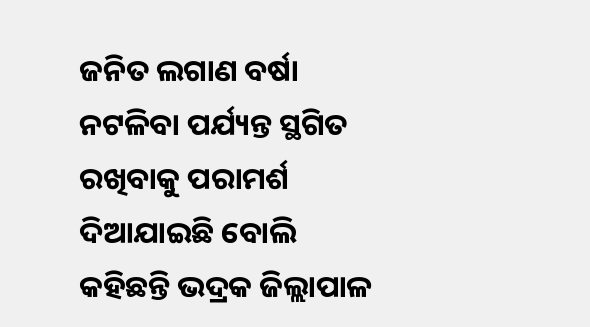ଜନିତ ଲଗାଣ ବର୍ଷା ନଟଳିବା ପର୍ଯ୍ୟନ୍ତ ସ୍ଥଗିତ ରଖିବାକୁ ପରାମର୍ଶ ଦିଆଯାଇଛି ବୋଲି କହିଛନ୍ତି ଭଦ୍ରକ ଜିଲ୍ଲାପାଳ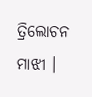ତ୍ରିଲୋଚନ ମାଝୀ ।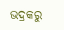ଭଦ୍ରକରୁ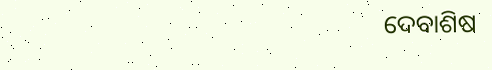ଦେବାଶିଷ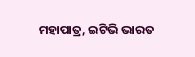ମହାପାତ୍ର, ଇଟିଭି ଭାରତ